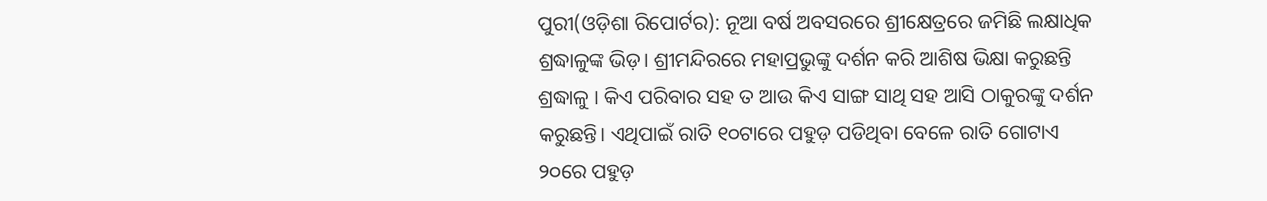ପୁରୀ(ଓଡ଼ିଶା ରିପୋର୍ଟର): ନୂଆ ବର୍ଷ ଅବସରରେ ଶ୍ରୀକ୍ଷେତ୍ରରେ ଜମିଛି ଲକ୍ଷାଧିକ ଶ୍ରଦ୍ଧାଳୁଙ୍କ ଭିଡ଼। ଶ୍ରୀମନ୍ଦିରରେ ମହାପ୍ରଭୁଙ୍କୁ ଦର୍ଶନ କରି ଆଶିଷ ଭିକ୍ଷା କରୁଛନ୍ତି ଶ୍ରଦ୍ଧାଳୁ । କିଏ ପରିବାର ସହ ତ ଆଉ କିଏ ସାଙ୍ଗ ସାଥି ସହ ଆସି ଠାକୁରଙ୍କୁ ଦର୍ଶନ କରୁଛନ୍ତି। ଏଥିପାଇଁ ରାତି ୧୦ଟାରେ ପହୁଡ଼ ପଡିଥିବା ବେଳେ ରାତି ଗୋଟାଏ ୨୦ରେ ପହୁଡ଼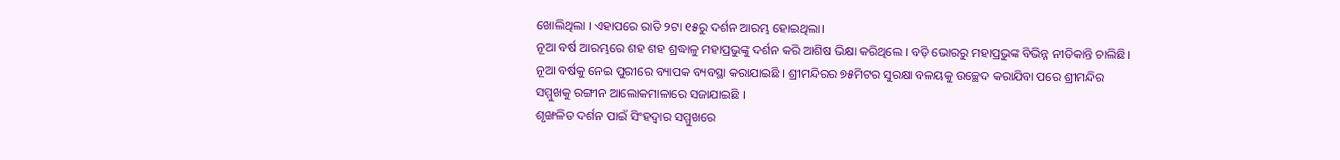ଖୋଲିଥିଲା । ଏହାପରେ ରାତି ୨ଟା ୧୫ରୁ ଦର୍ଶନ ଆରମ୍ଭ ହୋଇଥିଲା।
ନୂଆ ବର୍ଷ ଆରମ୍ଭରେ ଶହ ଶହ ଶ୍ରଦ୍ଧାଳୁ ମହାପ୍ରଭୁଙ୍କୁ ଦର୍ଶନ କରି ଆଶିଷ ଭିକ୍ଷା କରିଥିଲେ । ବଡ଼ି ଭୋରରୁ ମହାପ୍ରଭୁଙ୍କ ବିଭିନ୍ନ ନୀତିକାନ୍ତି ଚାଲିଛି। ନୂଆ ବର୍ଷକୁ ନେଇ ପୁରୀରେ ବ୍ୟାପକ ବ୍ୟବସ୍ଥା କରାଯାଇଛି । ଶ୍ରୀମନ୍ଦିରର ୭୫ମିଟର ସୁରକ୍ଷା ବଳୟକୁ ଉଚ୍ଛେଦ କରାଯିବା ପରେ ଶ୍ରୀମନ୍ଦିର ସମ୍ମୁଖକୁ ରଙ୍ଗୀନ ଆଲୋକମାଳାରେ ସଜାଯାଇଛି ।
ଶୃଙ୍ଖଳିତ ଦର୍ଶନ ପାଇଁ ସିଂହଦ୍ୱାର ସମ୍ମୁଖରେ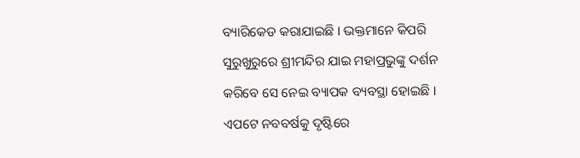ବ୍ୟାରିକେଡ କରାଯାଇଛି । ଭକ୍ତମାନେ କିପରି ସୁରୁଖୁରୁରେ ଶ୍ରୀମନ୍ଦିର ଯାଇ ମହାପ୍ରଭୁଙ୍କୁ ଦର୍ଶନ କରିବେ ସେ ନେଇ ବ୍ୟାପକ ବ୍ୟବସ୍ଥା ହୋଇଛି । ଏପଟେ ନବବର୍ଷକୁ ଦୃଷ୍ଟିରେ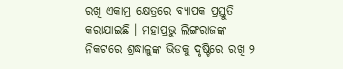ରଖି ଏକାମ୍ର କ୍ଷେତ୍ରରେ ବ୍ୟାପକ ପ୍ରସ୍ତୁତି କରାଯାଇଛି । ମହାପ୍ରଭୁ ଲିଙ୍ଗରାଜଙ୍କ ନିକଟରେ ଶ୍ରଦ୍ଧାଳୁଙ୍କ ଭିଡକୁ ଦୃଷ୍ଟିରେ ରଖି ୨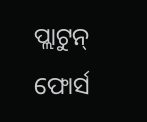ପ୍ଲାଟୁନ୍ ଫୋର୍ସ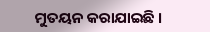ମୁତୟନ କରାଯାଇଛି ।